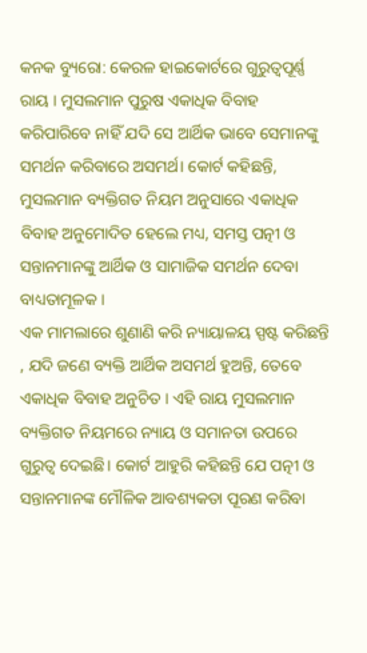କନକ ବ୍ୟୁରୋ: କେରଳ ହାଇକୋର୍ଟରେ ଗୁରୁତ୍ୱପୂର୍ଣ୍ଣ ରାୟ । ମୁସଲମାନ ପୁରୁଷ ଏକାଧିକ ବିବାହ କରିପାରିବେ ନାହିଁ ଯଦି ସେ ଆର୍ଥିକ ଭାବେ ସେମାନଙ୍କୁ ସମର୍ଥନ କରିବାରେ ଅସମର୍ଥ। କୋର୍ଟ କହିଛନ୍ତି, ମୁସଲମାନ ବ୍ୟକ୍ତିଗତ ନିୟମ ଅନୁସାରେ ଏକାଧିକ ବିବାହ ଅନୁମୋଦିତ ହେଲେ ମଧ୍ୟ, ସମସ୍ତ ପତ୍ନୀ ଓ ସନ୍ତାନମାନଙ୍କୁ ଆର୍ଥିକ ଓ ସାମାଜିକ ସମର୍ଥନ ଦେବା ବାଧ୍ୟତାମୂଳକ ।
ଏକ ମାମଲାରେ ଶୁଣାଣି କରି ନ୍ୟାୟାଳୟ ସ୍ପଷ୍ଟ କରିଛନ୍ତି , ଯଦି ଜଣେ ବ୍ୟକ୍ତି ଆର୍ଥିକ ଅସମର୍ଥ ହୁଅନ୍ତି, ତେବେ ଏକାଧିକ ବିବାହ ଅନୁଚିତ । ଏହି ରାୟ ମୁସଲମାନ ବ୍ୟକ୍ତିଗତ ନିୟମରେ ନ୍ୟାୟ ଓ ସମାନତା ଉପରେ ଗୁରୁତ୍ୱ ଦେଇଛି। କୋର୍ଟ ଆହୁରି କହିଛନ୍ତି ଯେ ପତ୍ନୀ ଓ ସନ୍ତାନମାନଙ୍କ ମୌଳିକ ଆବଶ୍ୟକତା ପୂରଣ କରିବା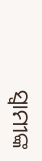ସ୍ବାମୀଙ୍କ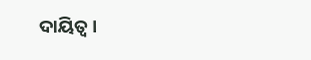ଦାୟିତ୍ୱ ।